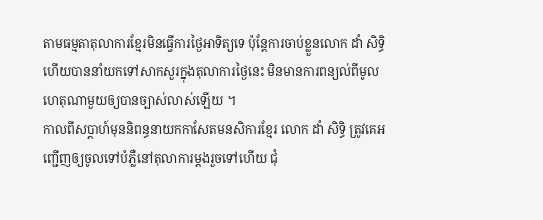តាមធម្មតាតុលាការខ្មែរមិនធ្វើការថ្ងៃអាទិត្យទេ ប៉ុន្តែការចាប់ខ្លួនលោក ដាំ សិទ្ធិ ហើយបាននាំយកទៅសាកសួរក្នុងតុលាការថ្ងៃនេះ មិនមានការពន្យល់ពីមូលហេតុណាមួយឲ្យបានច្បាស់លាស់ឡើយ ។
កាលពីសប្តាហ៍មុននិពន្ធនាយកកាសែតមនសិការខ្មែរ លោក ដាំ សិទ្ធិ ត្រូវគេអញ្ជើញឲ្យចូលទៅបំភ្លឺនៅតុលាការម្តងរួចទៅហើយ ជុំ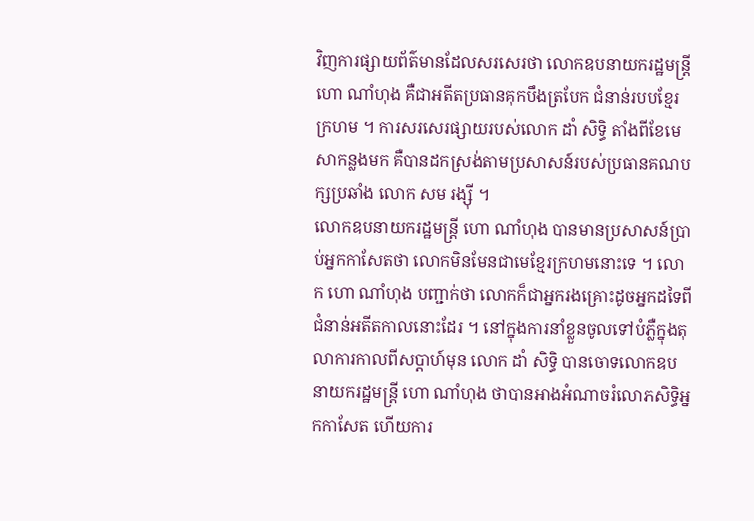វិញការផ្សាយព័ត៌មានដែលសរសេរថា លោកឧបនាយករដ្ឋមន្ត្រី ហោ ណាំហុង គឺជាអតីតប្រធានគុកបឹងត្របែក ជំនាន់របបខ្មែរក្រហម ។ ការសរសេរផ្សាយរបស់លោក ដាំ សិទ្ធិ តាំងពីខែមេសាកន្លងមក គឺបានដកស្រង់តាមប្រសាសន៍របស់ប្រធានគណបក្សប្រឆាំង លោក សម រង្ស៊ី ។
លោកឧបនាយករដ្ឋមន្ត្រី ហោ ណាំហុង បានមានប្រសាសន៍ប្រាប់អ្នកកាសែតថា លោកមិនមែនជាមេខ្មែរក្រហមនោះទេ ។ លោក ហោ ណាំហុង បញ្ជាក់ថា លោកក៏ជាអ្នករងគ្រោះដូចអ្នកដទៃពីជំនាន់អតីតកាលនោះដែរ ។ នៅក្នុងការនាំខ្លួនចូលទៅបំភ្លឺក្នុងតុលាការកាលពីសប្តាហ៍មុន លោក ដាំ សិទ្ធិ បានចោទលោកឧបនាយករដ្ឋមន្ត្រី ហោ ណាំហុង ថាបានអាងអំណាចរំលោភសិទ្ធិអ្នកកាសែត ហើយការ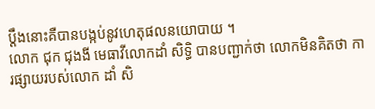ប្តឹងនោះគឺបានបង្កប់នូវហេតុផលនយោបាយ ។
លោក ជុក ជុងងី មេធាវីលោកដាំ សិទ្ធិ បានបញ្ជាក់ថា លោកមិនគិតថា ការផ្សាយរបស់លោក ដាំ សិ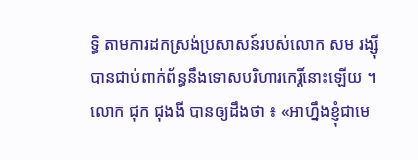ទ្ធិ តាមការដកស្រង់ប្រសាសន៍របស់លោក សម រង្ស៊ី បានជាប់ពាក់ព័ន្ធនឹងទោសបរិហារកេរ្តិ៍នោះឡើយ ។
លោក ជុក ជុងងី បានឲ្យដឹងថា ៖ «អាហ្នឹងខ្ញុំជាមេ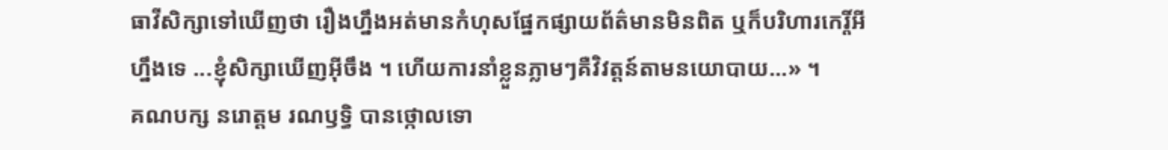ធាវីសិក្សាទៅឃើញថា រឿងហ្នឹងអត់មានកំហុសផ្នែកផ្សាយព័ត៌មានមិនពិត ឬក៏បរិហារកេរ្តិ៍អីហ្នឹងទេ ...ខ្ញុំសិក្សាឃើញអ៊ីចឹង ។ ហើយការនាំខ្លួនភ្លាមៗគឺវិវត្តន៍តាមនយោបាយ...» ។
គណបក្ស នរោត្តម រណឫទ្ធិ បានថ្កោលទោ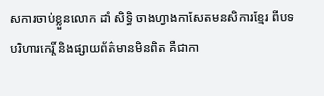សការចាប់ខ្លួនលោក ដាំ សិទ្ធិ ចាងហ្វាងកាសែតមនសិការខ្មែរ ពីបទបរិហារកេរ្តិ៍ និងផ្សាយព័ត៌មានមិនពិត គឺជាកា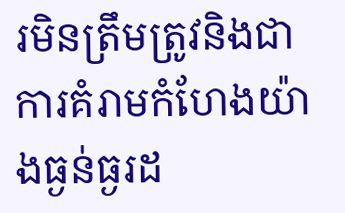រមិនត្រឹមត្រូវនិងជាការគំរាមកំហែងយ៉ាងធ្ងន់ធ្ងរដ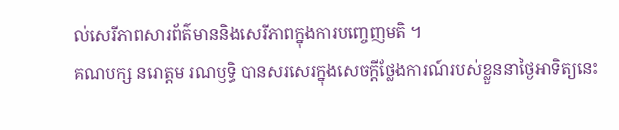ល់សេរីភាពសារព័ត៌មាននិងសេរីភាពក្នុងការបញ្ចេញមតិ ។
គណបក្ស នរោត្តម រណឫទ្ធិ បានសរសេរក្នុងសេចក្ដីថ្លែងការណ៍របស់ខ្លួននាថ្ងៃអាទិត្យនេះ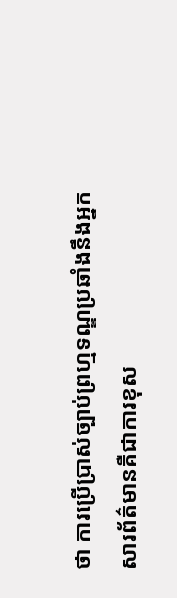ថា ការប្រើប្រាស់ច្បាប់ព្រហ្មទណ្ឌប្រឆាំងនឹងអ្នកសារព័ត៌មានគឺជាការខុស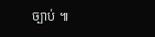ច្បាប់ ៕